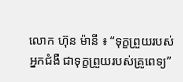លោក ហ៊ុន ម៉ានី ៖ “ទុក្ខព្រួយរបស់អ្នកជំងឺ ជាទុក្ខព្រួយរបស់គ្រូពេទ្យ”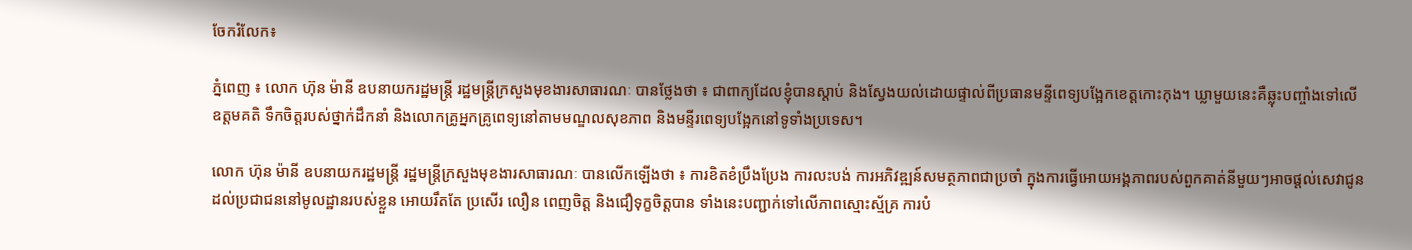ចែករំលែក៖

ភ្នំពេញ ៖ លោក ហ៊ុន ម៉ានី ឧបនាយករដ្ឋមន្ត្រី រដ្ឋមន្ត្រីក្រសួងមុខងារសាធារណៈ បានថ្លែងថា ៖ ជាពាក្យដែលខ្ញុំបានស្តាប់ និងស្វែងយល់ដោយផ្ទាល់ពីប្រធានមន្ទីពេទ្យបង្អែកខេត្តកោះកុង។ ឃ្លាមួយនេះគឺឆ្លុះបញ្ចាំងទៅលើ ឧត្តមគតិ ទឹកចិត្តរបស់ថ្នាក់ដឹកនាំ និងលោកគ្រូអ្នកគ្រូពេទ្យនៅតាមមណ្ឌលសុខភាព និងមន្ទីរពេទ្យបង្អែកនៅទូទាំងប្រទេស។

លោក ហ៊ុន ម៉ានី ឧបនាយករដ្ឋមន្ត្រី រដ្ឋមន្ត្រីក្រសួងមុខងារសាធារណៈ បានលើកឡើងថា ៖ ការខិតខំប្រឹងប្រែង ការលះបង់ ការអភិវឌ្ឍន៍សមត្ថភាពជាប្រចាំ ក្នុងការធ្វើអោយអង្គភាពរបស់ពួកគាត់នីមួយៗអាចផ្តល់សេវាជូនដល់ប្រជាជននៅមូលដ្ឋានរបស់ខ្លួន អោយរឹតតែ ប្រសើរ លឿន ពេញចិត្ត និងជឿទុក្ខចិត្តបាន ទាំងនេះបញ្ជាក់ទៅលើភាពស្មោះស្ម័គ្រ ការបំ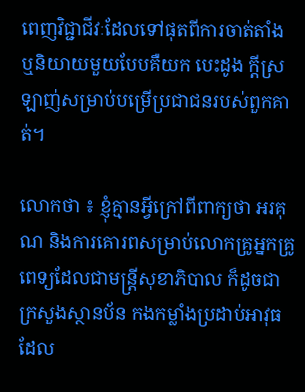ពេញវិជ្ជាជីវៈដែលទៅផុតពីការចាត់តាំង ឬនិយាយមួយបែបគឺយក បេះដូង ក្តីស្រឡាញ់សម្រាប់បម្រើប្រជាជនរបស់ពួកគាត់។

លោកថា ៖ ខ្ញុំគ្មានអ្វីក្រៅពីពាក្យថា អរគុណ និងការគោរពសម្រាប់លោកគ្រូអ្នកគ្រូពេទ្យដែលជាមន្ត្រីសុខាភិបាល ក៏ដូចជាក្រសួងស្ថានប័ន កងកម្លាំងប្រដាប់អាវុធដែល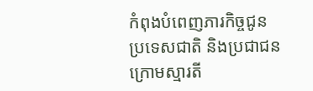កំពុងបំពេញភារកិច្ចជូនប្រទេសជាតិ និងប្រជាជន ក្រោមស្មារតី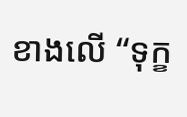ខាងលើ “ទុក្ខ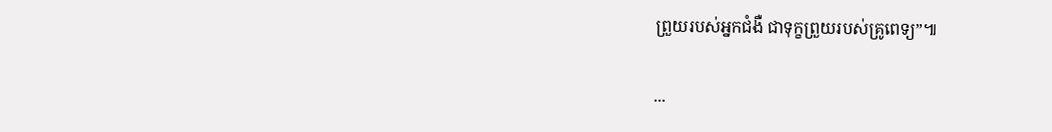ព្រួយរបស់អ្នកជំងឺ ជាទុក្ខព្រួយរបស់គ្រូពេទ្យ”៕

...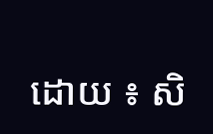ដោយ ៖ សិ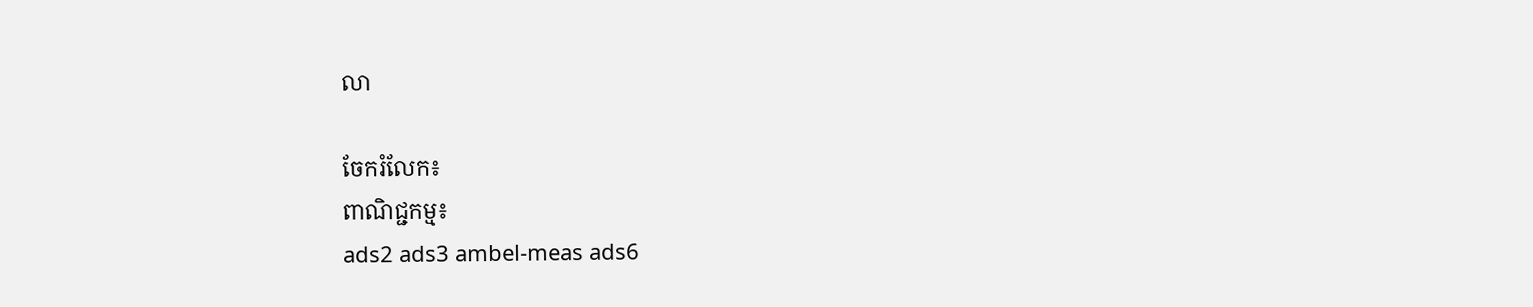លា

ចែករំលែក៖
ពាណិជ្ជកម្ម៖
ads2 ads3 ambel-meas ads6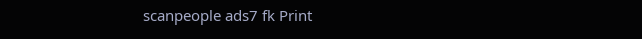scanpeople ads7 fk Print